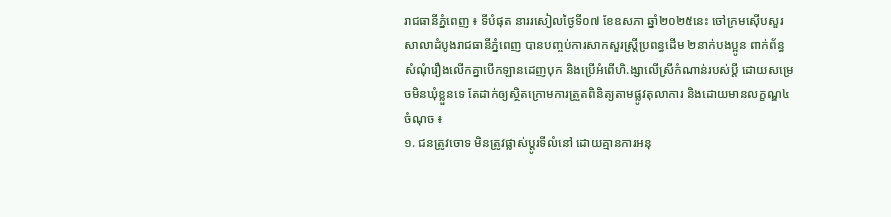រាជធានីភ្នំពេញ ៖ ទីបំផុត នាររសៀលថ្ងៃទី០៧ ខែឧសភា ឆ្នាំ២០២៥នេះ ចៅក្រមស៊ើបសួរសាលាដំបូងរាជធានីភ្នំពេញ បានបញ្ចប់ការសាកសួរស្ត្រីប្រពន្ធដើម ២នាក់បងប្អូន ពាក់ព័ន្ធសំណុំរឿងលើកគ្នាបើកឡានដេញបុក និងប្រើអំពើហិ.ង្សាលើស្រីកំណាន់របស់ប្តី ដោយសម្រេចមិនឃុំខ្លួនទេ តែដាក់ឲ្យស្ថិតក្រោមការត្រួតពិនិត្យតាមផ្លូវតុលាការ និងដោយមានលក្ខណ្ឌ៤ ចំណុច ៖
១. ជនត្រូវចោទ មិនត្រូវផ្លាស់ប្តូរទីលំនៅ ដោយគ្មានការអនុ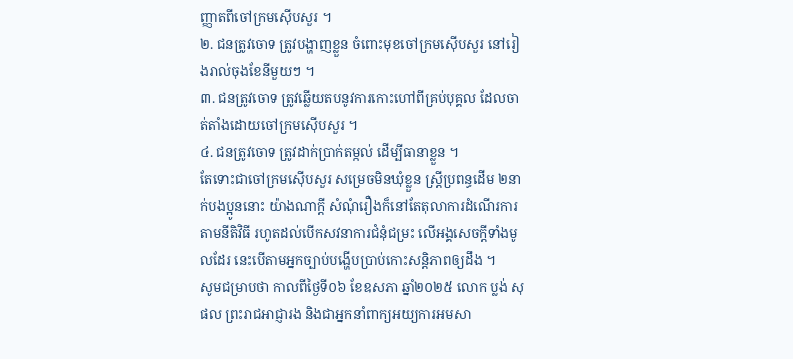ញ្ញាតពីចៅក្រមស៊ើបសួរ ។
២. ជនត្រូវចោទ ត្រូវបង្ហាញខ្លួន ចំពោះមុខចៅក្រមស៊ើបសួរ នៅរៀងរាល់ចុងខែនីមួយៗ ។
៣. ជនត្រូវចោទ ត្រូវឆ្លើយតបនូវការកោះហៅពីគ្រប់បុគ្គល ដែលចាត់តាំងដោយចៅក្រមស៊ើបសួរ ។
៤. ជនត្រូវចោទ ត្រូវដាក់ប្រាក់តម្កល់ ដើម្បីធានាខ្លួន ។
តែទោះជាចៅក្រមស៊ើបសួរ សម្រេចមិនឃុំខ្លួន ស្ត្រីប្រពន្ធដើម ២នាក់បងប្អូននោះ យ៉ាងណាក្តី សំណុំរឿងក៏នៅតែតុលាការដំណើរការតាមនីតិវិធី រហូតដល់បើកសវនាការជំនុំជម្រះ លើអង្គសេចក្តីទាំងមូលដែរ នេះបើតាមអ្នកច្បាប់បង្ហើបប្រាប់កោះសន្តិភាពឲ្យដឹង ។
សូមជម្រាបថា កាលពីថ្ងៃទី០៦ ខែឧសភា ឆ្នាំ២០២៥ លោក ប្លង់ សុផល ព្រះរាជអាជ្ញារង និងជាអ្នកនាំពាក្យអយ្យការអមសា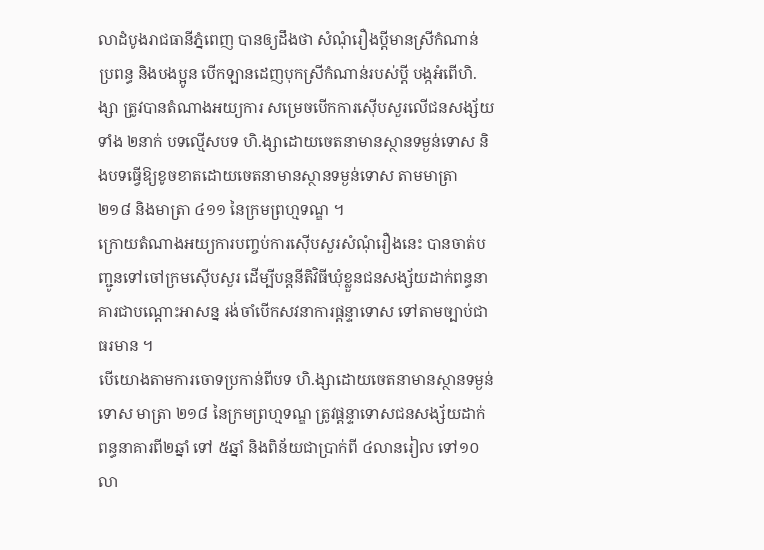លាដំបូងរាជធានីភ្នំពេញ បានឲ្យដឹងថា សំណុំរឿងប្តីមានស្រីកំណាន់ ប្រពន្ធ និងបងប្អូន បើកឡានដេញបុកស្រីកំណាន់របស់ប្តី បង្កអំពើហិ.ង្សា ត្រូវបានតំណាងអយ្យការ សម្រេចបើកការស៊ើបសួរលើជនសង្ស័យទាំង ២នាក់ បទល្មើសបទ ហិ.ង្សាដោយចេតនាមានស្ថានទម្ងន់ទោស និងបទធ្វើឱ្យខូចខាតដោយចេតនាមានស្ថានទម្ងន់ទោស តាមមាត្រា ២១៨ និងមាត្រា ៤១១ នៃក្រមព្រហ្មទណ្ឌ ។
ក្រោយតំណាងអយ្យការបញ្ចប់ការស៊ើបសួរសំណុំរឿងនេះ បានចាត់បញ្ជូនទៅចៅក្រមស៊ើបសួរ ដើម្បីបន្តនីតិវិធីឃុំខ្លួនជនសង្ស័យដាក់ពន្ធនាគារជាបណ្តោះអាសន្ន រង់ចាំបើកសវនាការផ្តន្ទាទោស ទៅតាមច្បាប់ជាធរមាន ។
បើយោងតាមការចោទប្រកាន់ពីបទ ហិ.ង្សាដោយចេតនាមានស្ថានទម្ងន់ទោស មាត្រា ២១៨ នៃក្រមព្រហ្មទណ្ឌ ត្រូវផ្តន្ទាទោសជនសង្ស័យដាក់ពន្ធនាគារពី២ឆ្នាំ ទៅ ៥ឆ្នាំ និងពិន័យជាប្រាក់ពី ៤លានរៀល ទៅ១០លា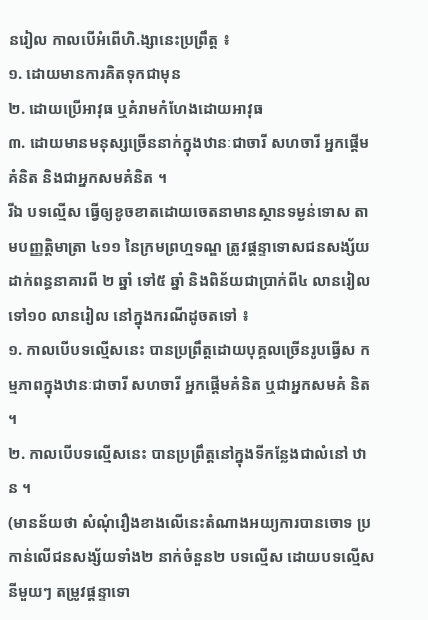នរៀល កាលបើអំពើហិ.ង្សានេះប្រព្រឹត្ត ៖
១. ដោយមានការគិតទុកជាមុន
២. ដោយប្រើអាវុធ ឬគំរាមកំហែងដោយអាវុធ
៣. ដោយមានមនុស្សច្រើននាក់ក្នុងឋានៈជាចារី សហចារី អ្នកផ្តើមគំនិត និងជាអ្នកសមគំនិត ។
រីឯ បទល្មើស ធ្វើឲ្យខូចខាតដោយចេតនាមានស្ថានទម្ងន់ទោស តាមបញ្ញត្តិមាត្រា ៤១១ នៃក្រមព្រហ្មទណ្ឌ ត្រូវផ្តន្ទាទោសជនសង្ស័យដាក់ពន្ធនាគារពី ២ ឆ្នាំ ទៅ៥ ឆ្នាំ និងពិន័យជាប្រាក់ពី៤ លានរៀល ទៅ១០ លានរៀល នៅក្នុងករណីដូចតទៅ ៖
១. កាលបើបទល្មើសនេះ បានប្រព្រឹត្តដោយបុគ្គលច្រើនរូបធ្វើស កម្មភាពក្នុងឋានៈជាចារី សហចារី អ្នកផ្តើមគំនិត ឬជាអ្នកសមគំ និត ។
២. កាលបើបទល្មើសនេះ បានប្រព្រឹត្តនៅក្នុងទីកន្លែងជាលំនៅ ឋាន ។
(មានន័យថា សំណុំរឿងខាងលើនេះតំណាងអយ្យការបានចោទ ប្រកាន់លើជនសង្ស័យទាំង២ នាក់ចំនួន២ បទល្មើស ដោយបទល្មើសនីមួយៗ តម្រូវផ្តន្ទាទោ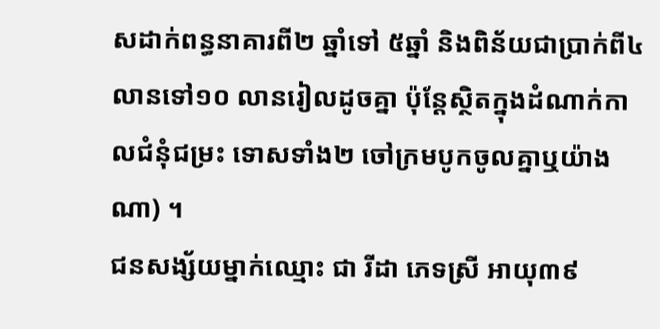សដាក់ពន្ធនាគារពី២ ឆ្នាំទៅ ៥ឆ្នាំ និងពិន័យជាប្រាក់ពី៤ លានទៅ១០ លានរៀលដូចគ្នា ប៉ុន្តែស្ថិតក្នុងដំណាក់កាលជំនុំជម្រះ ទោសទាំង២ ចៅក្រមបូកចូលគ្នាឬយ៉ាងណា) ។
ជនសង្ស័យម្នាក់ឈ្មោះ ជា រីដា ភេទស្រី អាយុ៣៩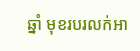ឆ្នាំ មុខរបរលក់អា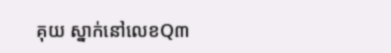គុយ ស្នាក់នៅលេខQ៣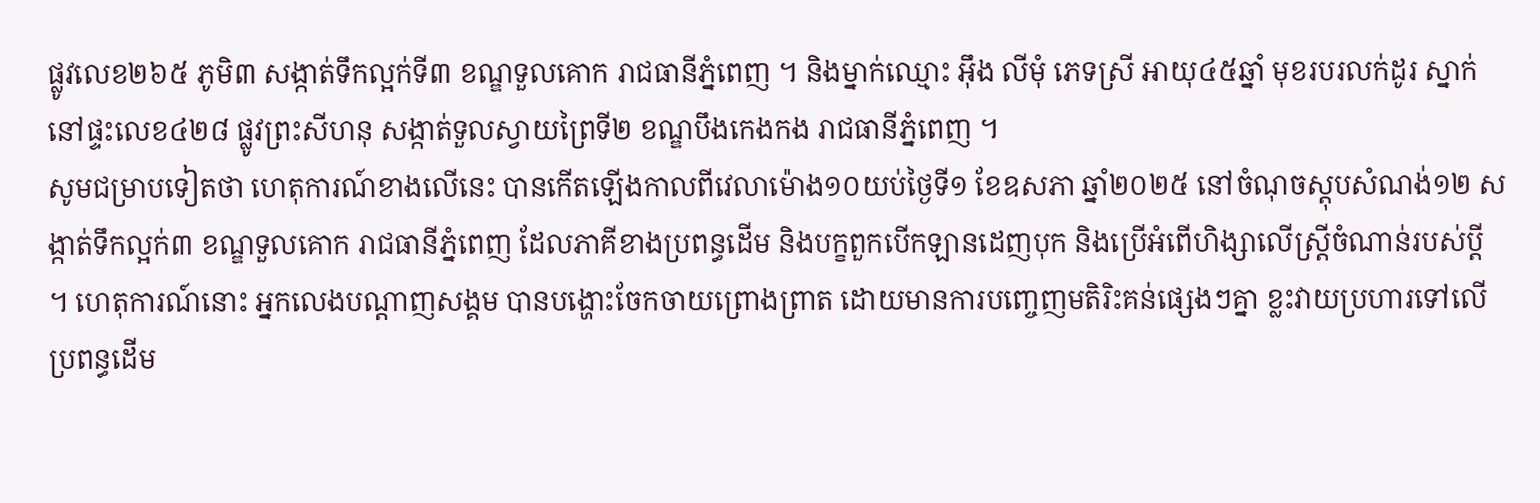ផ្លូវលេខ២៦៥ ភូមិ៣ សង្កាត់ទឹកល្អក់ទី៣ ខណ្ឌទួលគោក រាជធានីភ្នំពេញ ។ និងម្នាក់ឈ្មោះ អ៊ឹង លីមុំ ភេទស្រី អាយុ៤៥ឆ្នាំ មុខរបរលក់ដូរ ស្នាក់នៅផ្ទះលេខ៤២៨ ផ្លូវព្រះសីហនុ សង្កាត់ទួលស្វាយព្រៃទី២ ខណ្ឌបឹងកេងកង រាជធានីភ្នំពេញ ។
សូមជម្រាបទៀតថា ហេតុការណ៍ខាងលើនេះ បានកើតឡើងកាលពីវេលាម៉ោង១០យប់ថ្ងៃទី១ ខែឧសភា ឆ្នាំ២០២៥ នៅចំណុចស្តុបសំណង់១២ សង្កាត់ទឹកល្អក់៣ ខណ្ឌទួលគោក រាជធានីភ្នំពេញ ដែលភាគីខាងប្រពន្ធដើម និងបក្ខពួកបើកឡានដេញបុក និងប្រើអំពើហិង្សាលើស្ត្រីចំណាន់របស់ប្តី ។ ហេតុការណ៍នោះ អ្នកលេងបណ្តាញសង្គម បានបង្ហោះចែកចាយព្រោងព្រាត ដោយមានការបញ្ចេញមតិរិះគន់ផ្សេងៗគ្នា ខ្លះវាយប្រហារទៅលើប្រពន្ធដើម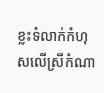ខ្លះទំលាក់កំហុសលើស្រីកំណា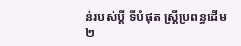ន់របស់ប្តី ទីបំផុត ស្ត្រីប្រពន្ធដើម ២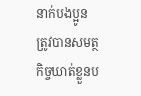នាក់បងប្អូន ត្រូវបានសមត្ថកិច្ចឃាត់ខ្លួនប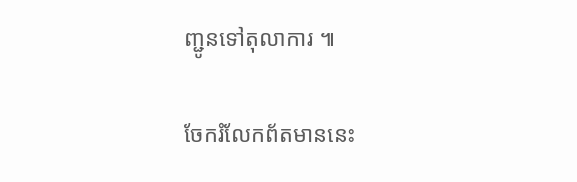ញ្ជូនទៅតុលាការ ៕

ចែករំលែកព័តមាននេះ